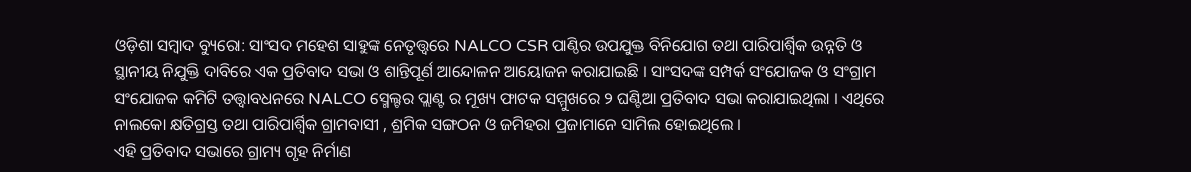ଓଡ଼ିଶା ସମ୍ବାଦ ବ୍ୟୁରୋ: ସାଂସଦ ମହେଶ ସାହୁଙ୍କ ନେତୃତ୍ତ୍ବରେ NALCO CSR ପାଣ୍ଠିର ଉପଯୁକ୍ତ ବିନିଯୋଗ ତଥା ପାରିପାର୍ଶ୍ବିକ ଉନ୍ନତି ଓ ସ୍ଥାନୀୟ ନିଯୁକ୍ତି ଦାବିରେ ଏକ ପ୍ରତିବାଦ ସଭା ଓ ଶାନ୍ତିପୂର୍ଣ ଆନ୍ଦୋଳନ ଆୟୋଜନ କରାଯାଇଛି । ସାଂସଦଙ୍କ ସମ୍ପର୍କ ସଂଯୋଜକ ଓ ସଂଗ୍ରାମ ସଂଯୋଜକ କମିଟି ତତ୍ତ୍ବାବଧନରେ NALCO ସ୍ମେଲ୍ଟର ପ୍ଲାଣ୍ଟ ର ମୂଖ୍ୟ ଫାଟକ ସମ୍ମୁଖରେ ୨ ଘଣ୍ଟିଆ ପ୍ରତିବାଦ ସଭା କରାଯାଇଥିଲା । ଏଥିରେ ନାଲକୋ କ୍ଷତିଗ୍ରସ୍ତ ତଥା ପାରିପାର୍ଶ୍ବିକ ଗ୍ରାମବାସୀ , ଶ୍ରମିକ ସଙ୍ଗଠନ ଓ ଜମିହରା ପ୍ରଜାମାନେ ସାମିଲ ହୋଇଥିଲେ ।
ଏହି ପ୍ରତିବାଦ ସଭାରେ ଗ୍ରାମ୍ୟ ଗୃହ ନିର୍ମାଣ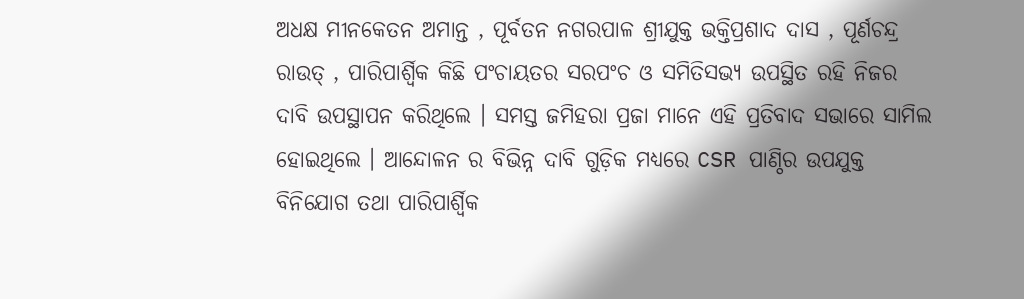ଅଧକ୍ଷ ମୀନକେତନ ଅମାନ୍ତ , ପୂର୍ବତନ ନଗରପାଳ ଶ୍ରୀଯୁକ୍ତ ଭକ୍ତିପ୍ରଶାଦ ଦାସ , ପୂର୍ଣଚନ୍ଦ୍ର ରାଉତ୍ , ପାରିପାର୍ଶ୍ବିକ କିଛି ପଂଚାୟତର ସରପଂଚ ଓ ସମିତିସଭ୍ୟ ଉପସ୍ଥିତ ରହି ନିଜର ଦାବି ଉପସ୍ଥାପନ କରିଥିଲେ । ସମସ୍ତ ଜମିହରା ପ୍ରଜା ମାନେ ଏହି ପ୍ରତିବାଦ ସଭାରେ ସାମିଲ ହୋଇଥିଲେ । ଆନ୍ଦୋଳନ ର ବିଭିନ୍ନ ଦାବି ଗୁଡ଼ିକ ମଧ୍ୟରେ CSR ପାଣ୍ଠିର ଉପଯୁକ୍ତ ବିନିଯୋଗ ତଥା ପାରିପାର୍ଶ୍ବିକ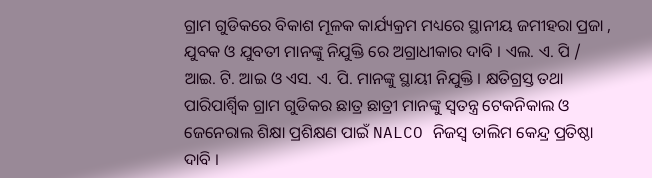ଗ୍ରାମ ଗୁଡିକରେ ବିକାଶ ମୂଳକ କାର୍ଯ୍ୟକ୍ରମ ମଧ୍ୟରେ ସ୍ଥାନୀୟ ଜମୀହରା ପ୍ରଜା , ଯୁବକ ଓ ଯୁବତୀ ମାନଙ୍କୁ ନିଯୁକ୍ତି ରେ ଅଗ୍ରାଧୀକାର ଦାବି । ଏଲ. ଏ. ପି / ଆଇ. ଟି. ଆଇ ଓ ଏସ. ଏ. ପି. ମାନଙ୍କୁ ସ୍ଥାୟୀ ନିଯୁକ୍ତି । କ୍ଷତିଗ୍ରସ୍ତ ତଥା ପାରିପାର୍ଶ୍ବିକ ଗ୍ରାମ ଗୁଡିକର ଛାତ୍ର ଛାତ୍ରୀ ମାନଙ୍କୁ ସ୍ବତନ୍ତ୍ର ଟେକନିକାଲ ଓ ଜେନେରାଲ ଶିକ୍ଷା ପ୍ରଶିକ୍ଷଣ ପାଇଁ NALCO ନିଜସ୍ବ ତାଲିମ କେନ୍ଦ୍ର ପ୍ରତିଷ୍ଠା ଦାବି ।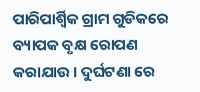ପାରିପାର୍ଶ୍ବିକ ଗ୍ରାମ ଗୁଡିକରେ ବ୍ୟାପକ ବୃକ୍ଷ ରୋପଣ କରାଯାଉ । ଦୁର୍ଘଟଣା ରେ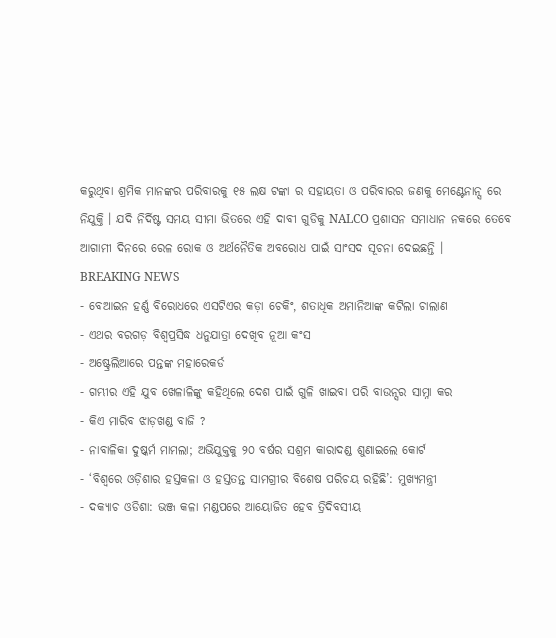କରୁଥିବା ଶ୍ରମିକ ମାନଙ୍କର ପରିବାରକୁ ୧୫ ଲକ୍ଷ ଟଙ୍କା ର ସହାୟତା ଓ ପରିବାରର ଜଣକୁ ମେଣ୍ଟେନାନ୍ସ ରେ ନିଯୁକ୍ତି । ଯଦି ନିର୍ଦିଷ୍ଟ ସମୟ ସୀମା ଭିତରେ ଏହି ଦାବୀ ଗୁଡିକୁ NALCO ପ୍ରଶାସନ ସମାଧାନ ନକରେ ତେବେ ଆଗାମୀ ଦିନରେ ରେଳ ରୋକ ଓ ଅର୍ଥନୈତିକ ଅବରୋଧ ପାଇଁ ସାଂସଦ ସୂଚନା ଦେଇଛନ୍ତି ।
BREAKING NEWS
- ବେଆଇନ ହର୍ଣ୍ଣ ବିରୋଧରେ ଏସଟିଏର କଡ଼ା ଚେକିଂ, ଶତାଧିକ ଅମାନିଆଙ୍କ କଟିଲା ଚାଲାଣ
- ଏଥର ବରଗଡ଼ ବିଶ୍ୱପ୍ରସିଦ୍ଧ ଧନୁଯାତ୍ରା ଦେଖିବ ନୂଆ କଂସ
- ଅଷ୍ଟ୍ରେଲିଆରେ ପନ୍ତଙ୍କ ମହାରେକର୍ଡ
- ଗମ୍ଭୀର ଏହି ଯୁବ ଖେଳାଳିଙ୍କୁ କହିଥିଲେ ଦେଶ ପାଇଁ ଗୁଳି ଖାଇବା ପରି ବାଉନ୍ସର ସାମ୍ନା କର
- କିଏ ମାରିବ ଝାଡ଼ଖଣ୍ଡ ବାଜି ?
- ନାବାଳିକା ଦୁଷ୍କର୍ମ ମାମଲା; ଅଭିଯୁକ୍ତକୁ ୨୦ ବର୍ଷର ସଶ୍ରମ କାରାଦଣ୍ଡ ଶୁଣାଇଲେ କୋର୍ଟ
- ‘ବିଶ୍ୱରେ ଓଡ଼ିଶାର ହସ୍ତକଳା ଓ ହସ୍ତତନ୍ତ ସାମଗ୍ରୀର ବିଶେଷ ପରିଚୟ ରହିଛି’: ମୁଖ୍ୟମନ୍ତ୍ରୀ
- ଦକ୍ୟାଚ ଓଡିଶା: ଭଞ୍ଜ କଳା ମଣ୍ଡପରେ ଆୟୋଜିତ ହେବ ତ୍ରିଦିବସୀୟ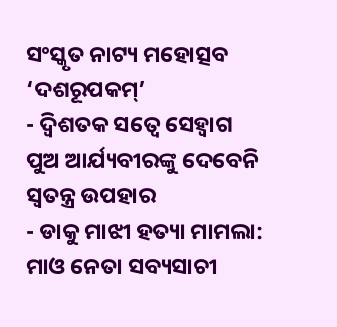ସଂସ୍କୃତ ନାଟ୍ୟ ମହୋତ୍ସବ ‘ଦଶରୂପକମ୍’
- ଦ୍ୱିଶତକ ସତ୍ୱେ ସେହ୍ୱାଗ ପୁଅ ଆର୍ଯ୍ୟବୀରଙ୍କୁ ଦେବେନି ସ୍ୱତନ୍ତ୍ର ଉପହାର
- ଡାକୁ ମାଝୀ ହତ୍ୟା ମାମଲା: ମାଓ ନେତା ସବ୍ୟସାଚୀ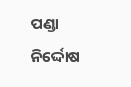ପଣ୍ଡା ନିର୍ଦ୍ଦୋଷ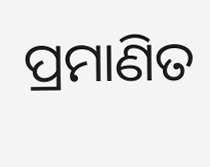ପ୍ରମାଣିତ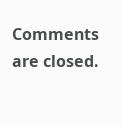Comments are closed.